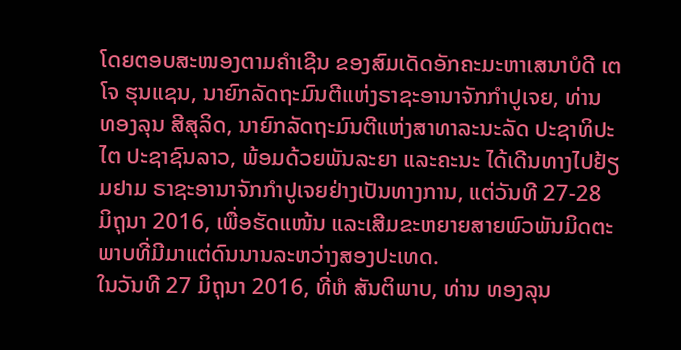ໂດຍຕອບສະໜອງຕາມຄຳເຊີນ ຂອງສົມເດັດອັກຄະມະຫາເສນາບໍດີ ເຕ ໂຈ ຮຸນແຊນ, ນາຍົກລັດຖະມົນຕີແຫ່ງຣາຊະອານາຈັກກຳປູເຈຍ, ທ່ານ ທອງລຸນ ສີສຸລິດ, ນາຍົກລັດຖະມົນຕີແຫ່ງສາທາລະນະລັດ ປະຊາທິປະໄຕ ປະຊາຊົນລາວ, ພ້ອມດ້ວຍພັນລະຍາ ແລະຄະນະ ໄດ້ເດີນທາງໄປຢ້ຽມຢາມ ຣາຊະອານາຈັກກຳປູເຈຍຢ່າງເປັນທາງການ, ແຕ່ວັນທີ 27-28 ມິຖຸນາ 2016, ເພື່ອຮັດແໜ້ນ ແລະເສີມຂະຫຍາຍສາຍພົວພັນມິດຕະພາບທີ່ມີມາແຕ່ດົນນານລະຫວ່າງສອງປະເທດ.
ໃນວັນທີ 27 ມິຖຸນາ 2016, ທີ່ຫໍ ສັນຕິພາບ, ທ່ານ ທອງລຸນ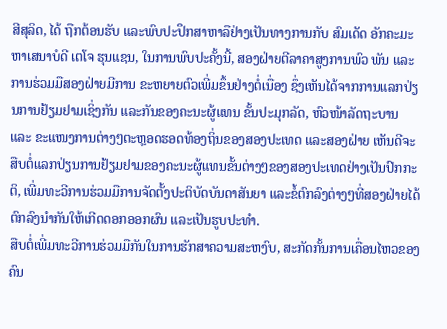ສີສຸລິດ, ໄດ້ ຖືກຕ້ອນຮັບ ແລະພົບປະປຶກສາຫາລືຢ່າງເປັນທາງການກັບ ສົມເດັດ ອັກຄະມະຫາເສນາບໍດີ ເຕໂຈ ຮຸນແຊນ, ໃນການພົບປະຄັ້ງນີ້, ສອງຝ່າຍຕີລາຄາສູງການພົວ ພັນ ແລະການຮ່ວມມືສອງຝ່າຍມີການ ຂະຫຍາຍຕົວເພີ່ມຂຶ້ນຢ່າງຕໍ່ເນື່ອງ ຊຶ່ງເຫັນໄດ້ຈາກການແລກປ່ຽນການຢ້ຽມຢາມເຊິ່ງກັນ ແລະກັນຂອງຄະນະຜູ້ແທນ ຂັ້ນປະມຸກລັດ, ຫົວໜ້າລັດຖະບານ ແລະ ຂະແໜງການຕ່າງໆຕະຫຼອດຮອດທ້ອງຖິ່ນຂອງສອງປະເທດ ແລະສອງຝ່າຍ ເຫັນດີຈະສືບຕໍ່ແລກປ່ຽນການຢ້ຽມຢາມຂອງຄະນະຜູ້ແທນຂັ້ນຕ່າງໆຂອງສອງປະເທດຢ່າງເປັນປົກກະຕິ, ເພີ່ມທະວີການຮ່ວມມືການຈັດຕັ້ງປະຕິບັດບັນດາສັນຍາ ແລະຂໍ້ຕົກລົງຕ່າງໆທີ່ສອງຝ່າຍໄດ້ຕົກລົງນຳກັນໃຫ້ເກີດດອກອອກຜົນ ແລະເປັນຮູບປະທຳ.
ສືບຕໍ່ເພີ່ມທະວີການຮ່ວມມືກັນໃນການຮັກສາຄວາມສະຫງົບ, ສະກັດກັ້ນການເຄື່ອນໄຫວຂອງຄົນ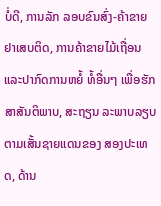ບໍ່ດີ, ການລັກ ລອບຂົນສົ່ງ-ຄ້າຂາຍຢາເສບຕິດ, ການຄ້າຂາຍໄມ້ເຖື່ອນ ແລະປາກົດການຫຍໍ້ ທໍ້ອື່ນໆ ເພື່ອຮັກສາສັນຕິພາບ, ສະຖຽນ ລະພາບລຽບຕາມເສັ້ນຊາຍແດນຂອງ ສອງປະເທດ, ດ້ານ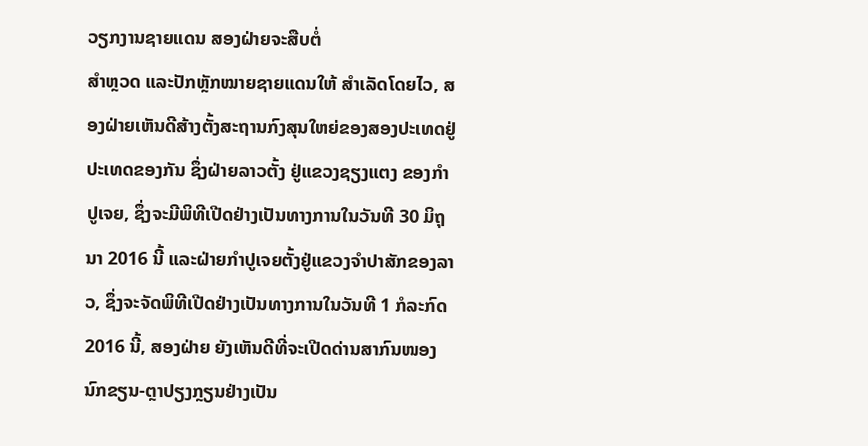ວຽກງານຊາຍແດນ ສອງຝ່າຍຈະສືບຕໍ່
ສຳຫຼວດ ແລະປັກຫຼັກໝາຍຊາຍແດນໃຫ້ ສຳເລັດໂດຍໄວ, ສອງຝ່າຍເຫັນດີສ້າງຕັ້ງສະຖານກົງສຸນໃຫຍ່ຂອງສອງປະເທດຢູ່ປະເທດຂອງກັນ ຊຶ່ງຝ່າຍລາວຕັ້ງ ຢູ່ແຂວງຊຽງແຕງ ຂອງກຳປູເຈຍ, ຊຶ່ງຈະມີພິທີເປີດຢ່າງເປັນທາງການໃນວັນທີ 30 ມິຖຸນາ 2016 ນີ້ ແລະຝ່າຍກຳປູເຈຍຕັ້ງຢູ່ແຂວງຈຳປາສັກຂອງລາວ, ຊຶ່ງຈະຈັດພິທີເປີດຢ່າງເປັນທາງການໃນວັນທີ 1 ກໍລະກົດ 2016 ນີ້, ສອງຝ່າຍ ຍັງເຫັນດີທີ່ຈະເປີດດ່ານສາກົນໜອງນົກຂຽນ-ຕຼາປຽງກຼຽນຢ່າງເປັນ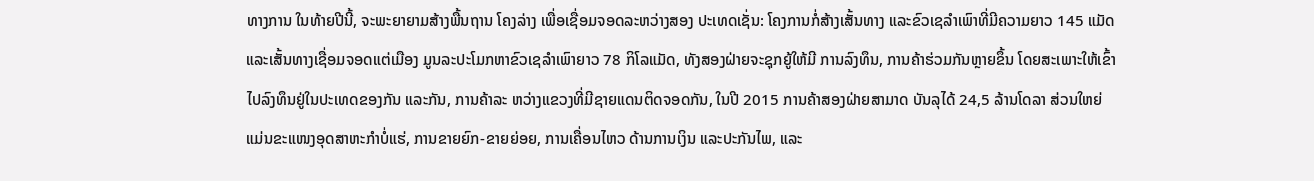ທາງການ ໃນທ້າຍປີນີ້, ຈະພະຍາຍາມສ້າງພື້ນຖານ ໂຄງລ່າງ ເພື່ອເຊື່ອມຈອດລະຫວ່າງສອງ ປະເທດເຊັ່ນ: ໂຄງການກໍ່ສ້າງເສັ້ນທາງ ແລະຂົວເຊລຳເພົາທີ່ມີຄວາມຍາວ 145 ແມັດ ແລະເສັ້ນທາງເຊື່ອມຈອດແຕ່ເມືອງ ມູນລະປະໂມກຫາຂົວເຊລຳເພົາຍາວ 78 ກິໂລແມັດ, ທັງສອງຝ່າຍຈະຊຸກຍູ້ໃຫ້ມີ ການລົງທຶນ, ການຄ້າຮ່ວມກັນຫຼາຍຂຶ້ນ ໂດຍສະເພາະໃຫ້ເຂົ້າໄປລົງທຶນຢູ່ໃນປະເທດຂອງກັນ ແລະກັນ, ການຄ້າລະ ຫວ່າງແຂວງທີ່ມີຊາຍແດນຕິດຈອດກັນ, ໃນປີ 2015 ການຄ້າສອງຝ່າຍສາມາດ ບັນລຸໄດ້ 24,5 ລ້ານໂດລາ ສ່ວນໃຫຍ່ ແມ່ນຂະແໜງອຸດສາຫະກຳບໍ່ແຮ່, ການຂາຍຍົກ-ຂາຍຍ່ອຍ, ການເຄື່ອນໄຫວ ດ້ານການເງິນ ແລະປະກັນໄພ, ແລະ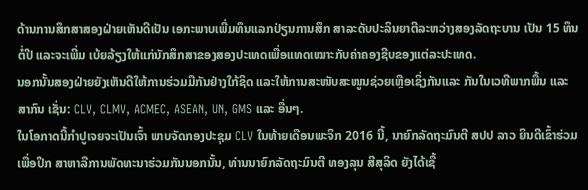ດ້ານການສຶກສາສອງຝ່າຍເຫັນດີເປັນ ເອກະພາບເພີ່ມທຶນແລກປ່ຽນການສຶກ ສາລະດັບປະລິນຍາຕີລະຫວ່າງສອງລັດຖະບານ ເປັນ 15 ທຶນຕໍ່ປີ ແລະຈະເພີ່ມ ເບ້ຍລ້ຽງໃຫ້ແກ່ນັກສຶກສາຂອງສອງປະເທດເພື່ອແທດເໝາະກັບຄ່າຄອງຊີບຂອງແຕ່ລະປະເທດ.
ນອກນັ້ນສອງຝ່າຍຍັງເຫັນດີໃຫ້ການຮ່ວມມືກັນຢ່າງໃກ້ຊິດ ແລະໃຫ້ການສະໜັບສະໜູນຊ່ວຍເຫຼືອເຊິ່ງກັນແລະ ກັນໃນເວທີພາກພື້ນ ແລະ ສາກົນ ເຊັ່ນ: CLV, CLMV, ACMEC, ASEAN, UN, GMS ແລະ ອື່ນໆ.
ໃນໂອກາດນີ້ກຳປູເຈຍຈະເປັນເຈົ້າ ພາບຈັດກອງປະຊຸມ CLV ໃນທ້າຍເດືອນພະຈິກ 2016 ນີ້, ນາຍົກລັດຖະມົນຕີ ສປປ ລາວ ຍິນດີເຂົ້າຮ່ວມເພື່ອປຶກ ສາຫາລືການພັດທະນາຮ່ວມກັນນອກນັ້ນ, ທ່ານນາຍົກລັດຖະມົນຕີ ທອງລຸນ ສີສຸລິດ ຍັງໄດ້ເຊື້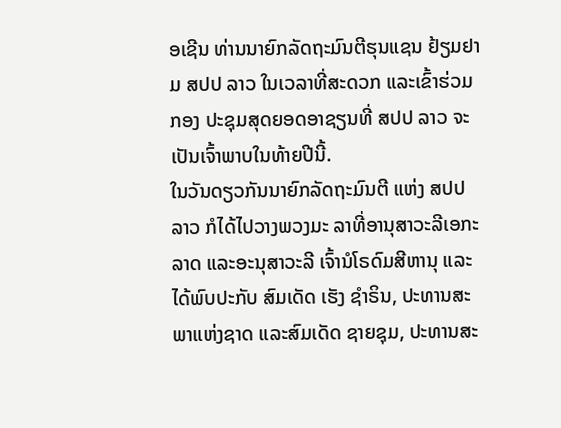ອເຊີນ ທ່ານນາຍົກລັດຖະມົນຕີຮຸນແຊນ ຢ້ຽມຢາມ ສປປ ລາວ ໃນເວລາທີ່ສະດວກ ແລະເຂົ້າຮ່ວມກອງ ປະຊຸມສຸດຍອດອາຊຽນທີ່ ສປປ ລາວ ຈະເປັນເຈົ້າພາບໃນທ້າຍປີນີ້.
ໃນວັນດຽວກັນນາຍົກລັດຖະມົນຕີ ແຫ່ງ ສປປ ລາວ ກໍໄດ້ໄປວາງພວງມະ ລາທີ່ອານຸສາວະລີເອກະລາດ ແລະອະນຸສາວະລີ ເຈົ້ານໍໂຣດົມສີຫານຸ ແລະໄດ້ພົບປະກັບ ສົມເດັດ ເຮັງ ຊຳຣິນ, ປະທານສະພາແຫ່ງຊາດ ແລະສົມເດັດ ຊາຍຊຸມ, ປະທານສະ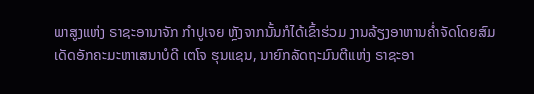ພາສູງແຫ່ງ ຣາຊະອານາຈັກ ກຳປູເຈຍ ຫຼັງຈາກນັ້ນກໍໄດ້ເຂົ້າຮ່ວມ ງານລ້ຽງອາຫານຄ່ຳຈັດໂດຍສົມເດັດອັກຄະມະຫາເສນາບໍດີ ເຕໂຈ ຮຸນແຊນ, ນາຍົກລັດຖະມົນຕີແຫ່ງ ຣາຊະອາ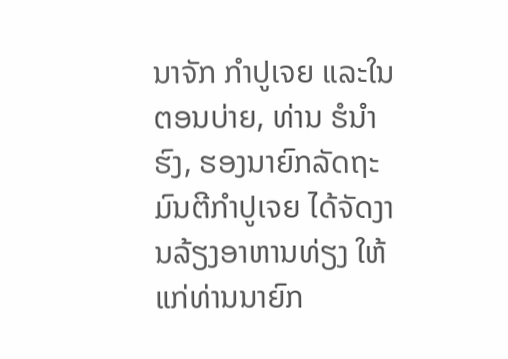ນາຈັກ ກຳປູເຈຍ ແລະໃນຕອນບ່າຍ, ທ່ານ ຮໍນຳຮົງ, ຮອງນາຍົກລັດຖະມົນຕີກຳປູເຈຍ ໄດ້ຈັດງານລ້ຽງອາຫານທ່ຽງ ໃຫ້ແກ່ທ່ານນາຍົກ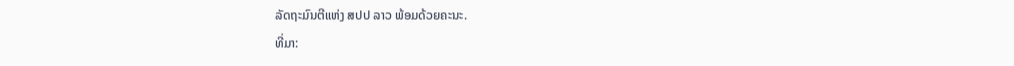ລັດຖະມົນຕີແຫ່ງ ສປປ ລາວ ພ້ອມດ້ວຍຄະນະ.
ທີ່ມາ: